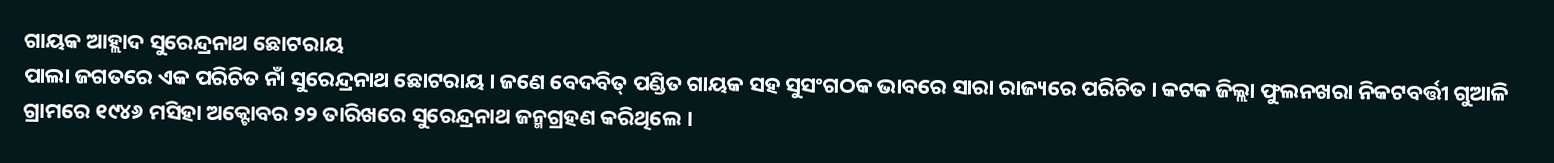ଗାୟକ ଆହ୍ଲାଦ ସୁରେନ୍ଦ୍ରନାଥ ଛୋଟରାୟ
ପାଲା ଜଗତରେ ଏକ ପରିଚିତ ନାଁ ସୁରେନ୍ଦ୍ରନାଥ ଛୋଟରାୟ । ଜଣେ ବେଦବିତ୍ ପଣ୍ଡିତ ଗାୟକ ସହ ସୁସଂଗଠକ ଭାବରେ ସାରା ରାଜ୍ୟରେ ପରିଚିତ । କଟକ ଜିଲ୍ଲା ଫୁଲନଖରା ନିକଟବର୍ତ୍ତୀ ଗୁଆଳି ଗ୍ରାମରେ ୧୯୪୬ ମସିହା ଅକ୍ଟୋବର ୨୨ ତାରିଖରେ ସୁରେନ୍ଦ୍ରନାଥ ଜନ୍ମଗ୍ରହଣ କରିଥିଲେ ।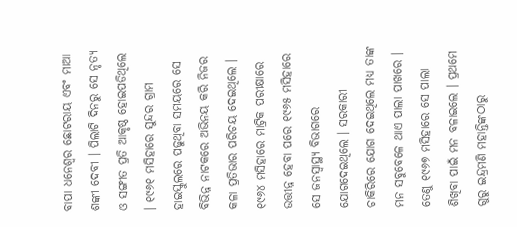ବାପା ଧନେଶ୍ୱର ଛୋଟରାୟ ଏବଂ ମାଆ ଶଙ୍କୀ ଦେବୀ । ପିଲାଟି ଦିନରୁ ସେ ନୃତ୍ୟ ଓ ସଙ୍ଗୀତ ପ୍ରତି ଆକୃଷ୍ଠ ହୋଇପଡିଥିଲେ । ୧୯୬୧ ମସିହାରେ ସୁନ୍ଦର ଗ୍ରାମ ହାଇସ୍କୁଲରେ ପଢୁଥିବା ସମୟରେ ସେ ବିଭିନ୍ନ ନାଟକରେ ଅଭିନୟ କରି ନିଜର କଳା ପ୍ରତିଭାର ପରିଚୟ ଦେଇଥିଲେ ।
୧୯୬୪ ମସିହାରେ ମାଟ୍ରିକ ପରୀକ୍ଷାରେ ଉତ୍ତୀନ୍ନ ହେବା ପରେ ୧୯୬୫ ମସିହାରେ ସେ ଜନସ୍ୱାସ୍ଥ୍ୟ ବିଭାଗରେ ଯୋଗଦେଇଥିଲେ । ସରକାରୀ ଚାକିରିରେ ଯୋଗ ଦେଇଥିଲେ ମଧ୍ୟ ତାଙ୍କ ମନ ସବୁବେଳେ ଥାଏ ପାଲା ପାଖରେ । ତେଣୁ ୧୯୬୭ ମସିହାରେ ସେ ପାଲା ଶିଖିବା ପାଇଁ ମନ ବଳାଇଲେ । ପ୍ରଥମେ ଗୁରୁ ଇନ୍ଦ୍ରମଣି ମହାନ୍ତିଙ୍କଠାରୁ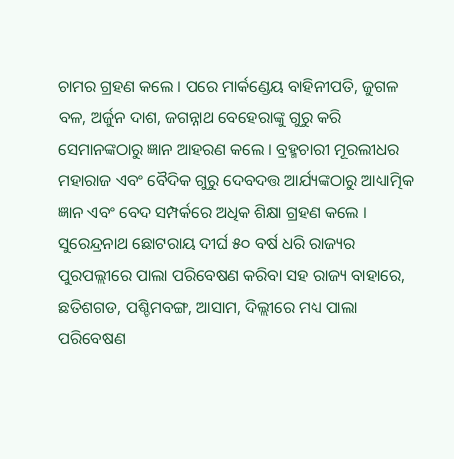ଚାମର ଗ୍ରହଣ କଲେ । ପରେ ମାର୍କଣ୍ଡେୟ ବାହିନୀପତି, ଜୁଗଳ ବଳ, ଅର୍ଜୁନ ଦାଶ, ଜଗନ୍ନାଥ ବେହେରାଙ୍କୁ ଗୁରୁ କରି ସେମାନଙ୍କଠାରୁ ଜ୍ଞାନ ଆହରଣ କଲେ । ବ୍ରହ୍ମଚାରୀ ମୂରଲୀଧର ମହାରାଜ ଏବଂ ବୈଦିକ ଗୁରୁ ଦେବଦତ୍ତ ଆର୍ଯ୍ୟଙ୍କଠାରୁ ଆଧ୍ୟାତ୍ମିକ ଜ୍ଞାନ ଏବଂ ବେଦ ସମ୍ପର୍କରେ ଅଧିକ ଶିକ୍ଷା ଗ୍ରହଣ କଲେ ।
ସୁରେନ୍ଦ୍ରନାଥ ଛୋଟରାୟ ଦୀର୍ଘ ୫୦ ବର୍ଷ ଧରି ରାଜ୍ୟର ପୁରପଲ୍ଲୀରେ ପାଲା ପରିବେଷଣ କରିବା ସହ ରାଜ୍ୟ ବାହାରେ, ଛତିଶଗଡ, ପଶ୍ଚିମବଙ୍ଗ, ଆସାମ, ଦିଲ୍ଲୀରେ ମଧ୍ୟ ପାଲା ପରିବେଷଣ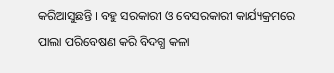କରିଆସୁଛନ୍ତି । ବହୁ ସରକାରୀ ଓ ବେସରକାରୀ କାର୍ଯ୍ୟକ୍ରମରେ ପାଲା ପରିବେଷଣ କରି ବିଦଗ୍ଧ କଳା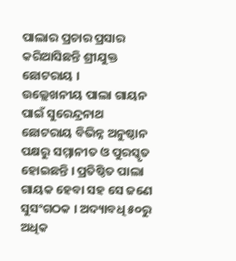ପାଲାର ପ୍ରଚାର ପ୍ରସାର କରିଆସିଛନ୍ତି ଶ୍ରୀଯୁକ୍ତ ଛୋଟରାୟ ।
ଉଲ୍ଲେଖନୀୟ ପାଲା ଗାୟନ ପାଇଁ ସୁରେନ୍ଦ୍ରନାଥ ଛୋଟରାୟ ବିଭିନ୍ନ ଅନୁଷ୍ଠାନ ପକ୍ଷରୁ ସମ୍ମାନୀତ ଓ ପୁରସ୍କୃତ ହୋଇଛନ୍ତି । ପ୍ରତିଷ୍ଠିତ ପାଲା ଗାୟକ ହେବା ସହ ସେ ଜଣେ ସୁସଂଗଠକ । ଅଦ୍ୟାବଧି ୫୦ରୁ ଅଧିକ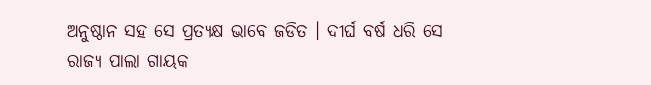ଅନୁଷ୍ଠାନ ସହ ସେ ପ୍ରତ୍ୟକ୍ଷ ଭାବେ ଜଡିତ । ଦୀର୍ଘ ବର୍ଷ ଧରି ସେ ରାଜ୍ୟ ପାଲା ଗାୟକ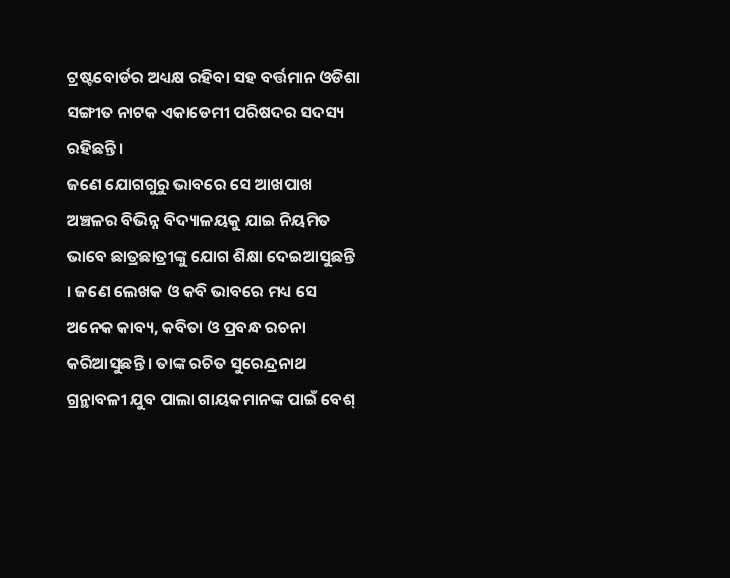ଟ୍ରଷ୍ଟବୋର୍ଡର ଅଧ୍ୟକ୍ଷ ରହିବା ସହ ବର୍ତ୍ତମାନ ଓଡିଶା ସଙ୍ଗୀତ ନାଟକ ଏକାଡେମୀ ପରିଷଦର ସଦସ୍ୟ ରହିଛନ୍ତି ।
ଜଣେ ଯୋଗଗୁରୁ ଭାବରେ ସେ ଆଖପାଖ ଅଞ୍ଚଳର ବିଭିନ୍ନ ବିଦ୍ୟାଳୟକୁ ଯାଇ ନିୟମିତ ଭାବେ ଛାତ୍ରଛାତ୍ରୀଙ୍କୁ ଯୋଗ ଶିକ୍ଷା ଦେଇଆସୁଛନ୍ତି । ଜଣେ ଲେଖକ ଓ କବି ଭାବରେ ମଧ୍ୟ ସେ ଅନେକ କାବ୍ୟ, କବିତା ଓ ପ୍ରବନ୍ଧ ରଚନା କରିଆସୁଛନ୍ତି । ତାଙ୍କ ରଚିତ ସୁରେନ୍ଦ୍ରନାଥ ଗ୍ରନ୍ଥାବଳୀ ଯୁବ ପାଲା ଗାୟକମାନଙ୍କ ପାଇଁ ବେଶ୍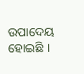ଉପାଦେୟ ହୋଇଛି ।